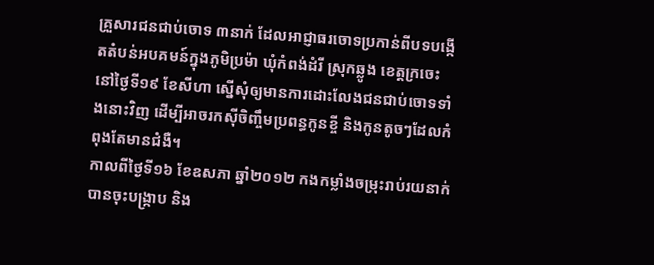គ្រួសារជនជាប់ចោទ ៣នាក់ ដែលអាជ្ញាធរចោទប្រកាន់ពីបទបង្កើតតំបន់អបគមន៍ក្នុងភូមិប្រម៉ា ឃុំកំពង់ដំរី ស្រុកឆ្លូង ខេត្តក្រចេះ នៅថ្ងៃទី១៩ ខែសីហា ស្នើសុំឲ្យមានការដោះលែងជនជាប់ចោទទាំងនោះវិញ ដើម្បីអាចរកស៊ីចិញ្ចឹមប្រពន្ធកូនខ្ចី និងកូនតូចៗដែលកំពុងតែមានជំងឺ។
កាលពីថ្ងៃទី១៦ ខែឧសភា ឆ្នាំ២០១២ កងកម្លាំងចម្រុះរាប់រយនាក់ បានចុះបង្ក្រាប និង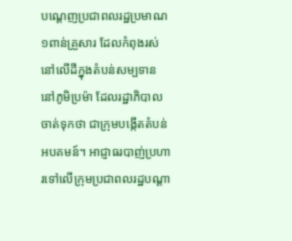បណ្ដេញប្រជាពលរដ្ឋប្រមាណ ១ពាន់គ្រួសារ ដែលកំពុងរស់នៅលើដីក្នុងតំបន់សម្បទាន នៅភូមិប្រម៉ា ដែលរដ្ឋាភិបាលចាត់ទុកថា ជាក្រុមបង្កើតតំបន់អបគមន៍។ អាជ្ញាធរបាញ់ប្រហារទៅលើក្រុមប្រជាពលរដ្ឋបណ្ដា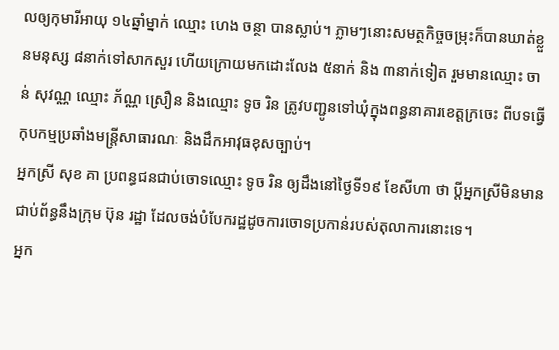លឲ្យកុមារីអាយុ ១៤ឆ្នាំម្នាក់ ឈ្មោះ ហេង ចន្ថា បានស្លាប់។ ភ្លាមៗនោះសមត្ថកិច្ចចម្រុះក៏បានឃាត់ខ្លួនមនុស្ស ៨នាក់ទៅសាកសួរ ហើយក្រោយមកដោះលែង ៥នាក់ និង ៣នាក់ទៀត រួមមានឈ្មោះ ចាន់ សុវណ្ណ ឈ្មោះ ភ័ណ្ណ ស្រឿន និងឈ្មោះ ទូច រិន ត្រូវបញ្ជូនទៅឃុំក្នុងពន្ធនាគារខេត្តក្រចេះ ពីបទធ្វើកុបកម្មប្រឆាំងមន្ត្រីសាធារណៈ និងដឹកអាវុធខុសច្បាប់។
អ្នកស្រី សុខ គា ប្រពន្ធជនជាប់ចោទឈ្មោះ ទូច រិន ឲ្យដឹងនៅថ្ងៃទី១៩ ខែសីហា ថា ប្តីអ្នកស្រីមិនមានជាប់ព័ន្ធនឹងក្រុម ប៊ុន រដ្ឋា ដែលចង់បំបែករដ្ឋដូចការចោទប្រកាន់របស់តុលាការនោះទេ។
អ្នក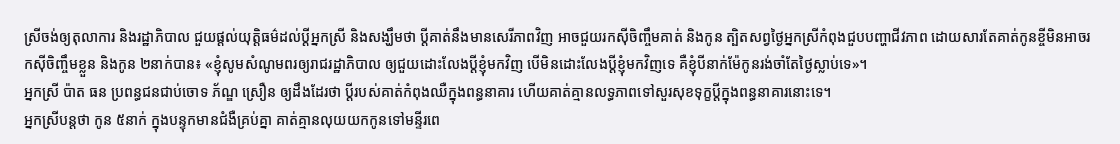ស្រីចង់ឲ្យតុលាការ និងរដ្ឋាភិបាល ជួយផ្ដល់យុត្តិធម៌ដល់ប្ដីអ្នកស្រី និងសង្ឃឹមថា ប្តីគាត់នឹងមានសេរីភាពវិញ អាចជួយរកស៊ីចិញ្ចឹមគាត់ និងកូន ត្បិតសព្វថ្ងៃអ្នកស្រីកំពុងជួបបញ្ហាជីវភាព ដោយសារតែគាត់កូនខ្ចីមិនអាចរកស៊ីចិញ្ចឹមខ្លួន និងកូន ២នាក់បាន៖ «ខ្ញុំសូមសំណូមពរឲ្យរាជរដ្ឋាភិបាល ឲ្យជួយដោះលែងប្ដីខ្ញុំមកវិញ បើមិនដោះលែងប្ដីខ្ញុំមកវិញទេ គឺខ្ញុំបីនាក់ម៉ែកូនរង់ចាំតែថ្ងៃស្លាប់ទេ»។
អ្នកស្រី ប៉ាត ធន ប្រពន្ធជនជាប់ចោទ ភ័ណ្ឌ ស្រឿន ឲ្យដឹងដែរថា ប្តីរបស់គាត់កំពុងឈឺក្នុងពន្ធនាគារ ហើយគាត់គ្មានលទ្ធភាពទៅសួរសុខទុក្ខប្ដីក្នុងពន្ធនាគារនោះទេ។
អ្នកស្រីបន្តថា កូន ៥នាក់ ក្នុងបន្ទុកមានជំងឺគ្រប់គ្នា គាត់គ្មានលុយយកកូនទៅមន្ទីរពេ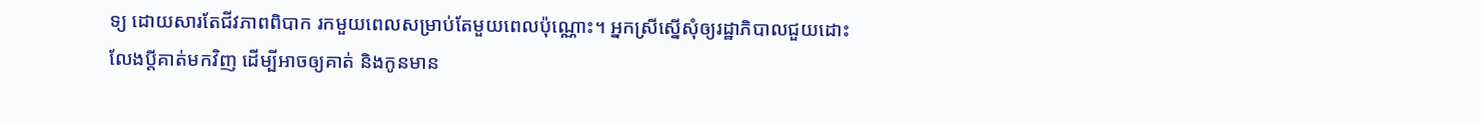ទ្យ ដោយសារតែជីវភាពពិបាក រកមួយពេលសម្រាប់តែមួយពេលប៉ុណ្ណោះ។ អ្នកស្រីស្នើសុំឲ្យរដ្ឋាភិបាលជួយដោះលែងប្ដីគាត់មកវិញ ដើម្បីអាចឲ្យគាត់ និងកូនមាន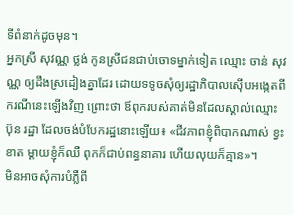ទីពំនាក់ដូចមុន។
អ្នកស្រី សុវណ្ណ ថ្លង់ កូនស្រីជនជាប់ចោទម្នាក់ទៀត ឈ្មោះ ចាន់ សុវណ្ណ ឲ្យដឹងស្រដៀងគ្នាដែរ ដោយទទូចសុំឲ្យរដ្ឋាភិបាលស៊ើបអង្កេតពីករណីនេះឡើងវិញ ព្រោះថា ឪពុករបស់គាត់មិនដែលស្គាល់ឈ្មោះ ប៊ុន រដ្ឋា ដែលចង់បំបែករដ្ឋនោះឡើយ៖ «ជីវភាពខ្ញុំពិបាកណាស់ ខ្វះខាត ម្ដាយខ្ញុំក៏ឈឺ ពុកក៏ជាប់ពន្ធនាគារ ហើយលុយក៏គ្មាន»។
មិនអាចសុំការបំភ្លឺពី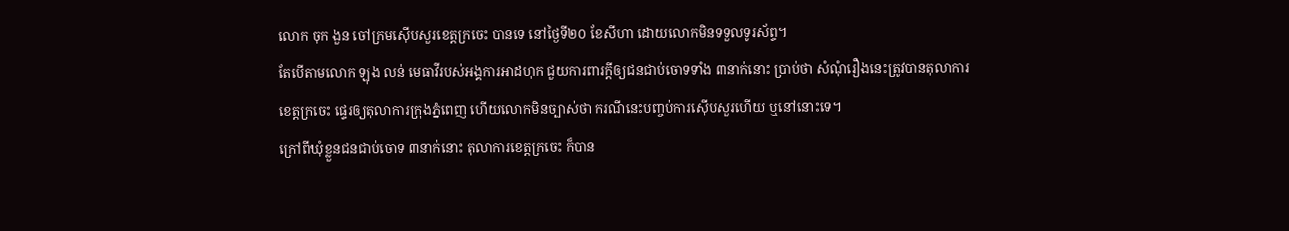លោក ចុក ងួន ចៅក្រមស៊ើបសួរខេត្តក្រចេះ បានទេ នៅថ្ងៃទី២០ ខែសីហា ដោយលោកមិនទទួលទូរស័ព្ទ។
តែបើតាមលោក ឡុង លន់ មេធាវីរបស់អង្គការអាដហុក ជួយការពារក្តីឲ្យជនជាប់ចោទទាំង ៣នាក់នោះ ប្រាប់ថា សំណុំរឿងនេះត្រូវបានតុលាការខេត្តក្រចេះ ផ្ទេរឲ្យតុលាការក្រុងភ្នំពេញ ហើយលោកមិនច្បាស់ថា ករណីនេះបញ្ចប់ការស៊ើបសួរហើយ ឬនៅនោះទេ។
ក្រៅពីឃុំខ្លួនជនជាប់ចោទ ៣នាក់នោះ តុលាការខេត្តក្រចេះ ក៏បាន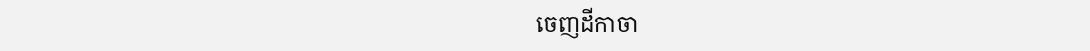ចេញដីកាចា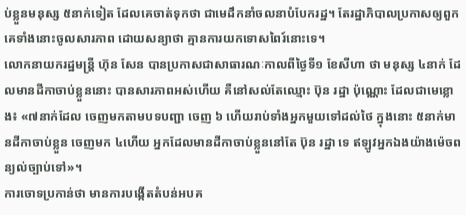ប់ខ្លួនមនុស្ស ៥នាក់ទៀត ដែលគេចាត់ទុកថា ជាមេដឹកនាំចលនាបំបែករដ្ឋ។ តែរដ្ឋាភិបាលប្រកាសឲ្យពួកគេទាំងនោះចូលសារភាព ដោយសន្យាថា គ្មានការយកទោសពៃរ៍នោះទេ។
លោកនាយករដ្ឋមន្ត្រី ហ៊ុន សែន បានប្រកាសជាសាធារណៈកាលពីថ្ងៃទី១ ខែសីហា ថា មនុស្ស ៤នាក់ ដែលមានដីកាចាប់ខ្លួននោះ បានសារភាពអស់ហើយ គឺនៅសល់តែឈ្មោះ ប៊ុន រដ្ឋា ប៉ុណ្ណោះ ដែលជាមេខ្លោង៖ «៧នាក់ដែល ចេញមកតាមបទបញ្ជា ចេញ ៦ ហើយរាប់ទាំងអ្នកមួយទៅដល់ថៃ ក្នុងនោះ ៥នាក់មានដីកាចាប់ខ្លួន ចេញមក ៤ហើយ អ្នកដែលមានដីកាចាប់ខ្លួននៅតែ ប៊ុន រដ្ឋា ទេ ឥឡូវអ្នកឯងយ៉ាងម៉េចពន្យល់ច្បាប់ទៅ»។
ការចោទប្រកាន់ថា មានការបង្កើតតំបន់អបគ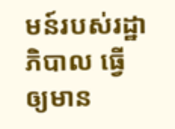មន៍របស់រដ្ឋាភិបាល ធ្វើឲ្យមាន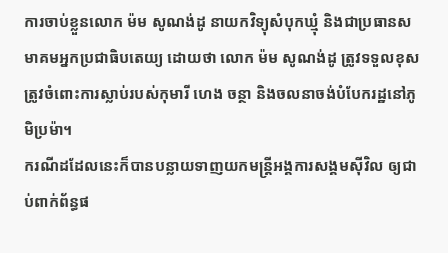ការចាប់ខ្លួនលោក ម៉ម សូណង់ដូ នាយកវិទ្យុសំបុកឃ្មុំ និងជាប្រធានសមាគមអ្នកប្រជាធិបតេយ្យ ដោយថា លោក ម៉ម សូណង់ដូ ត្រូវទទួលខុសត្រូវចំពោះការស្លាប់របស់កុមារី ហេង ចន្ថា និងចលនាចង់បំបែករដ្ឋនៅភូមិប្រម៉ា។
ករណីដដែលនេះក៏បានបន្លាយទាញយកមន្ត្រីអង្គការសង្គមស៊ីវិល ឲ្យជាប់ពាក់ព័ន្ធផ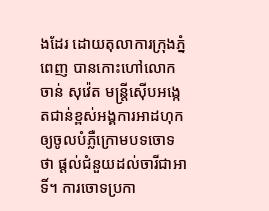ងដែរ ដោយតុលាការក្រុងភ្នំពេញ បានកោះហៅលោក ចាន់ សុវ៉េត មន្ត្រីស៊ើបអង្កេតជាន់ខ្ពស់អង្គការអាដហុក ឲ្យចូលបំភ្លឺក្រោមបទចោទថា ផ្ដល់ជំនួយដល់ចារីជាអាទិ៍។ ការចោទប្រកា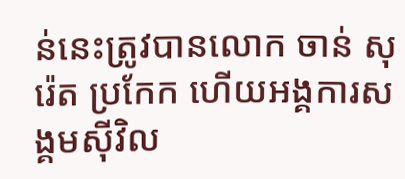ន់នេះត្រូវបានលោក ចាន់ សុរ៉េត ប្រកែក ហើយអង្គការសង្គមស៊ីវិល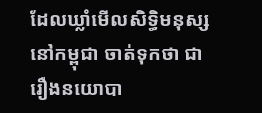ដែលឃ្លាំមើលសិទ្ធិមនុស្សនៅកម្ពុជា ចាត់ទុកថា ជារឿងនយោបា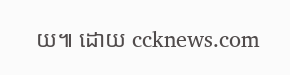យ៕ ដោយ ccknews.com